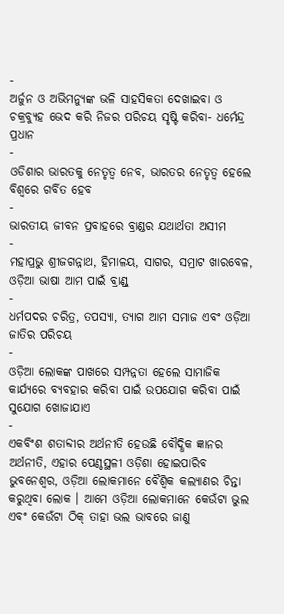-
ଅର୍ଜୁନ ଓ ଅଭିମନ୍ୟୁଙ୍କ ଭଳି ସାହସିକତା ଦେଖାଇବା ଓ ଚକ୍ରବ୍ୟୁହ ଭେଦ କରି ନିଜର ପରିଚୟ ସୃଷ୍ଟି କରିବା- ଧର୍ମେନ୍ଦ୍ର ପ୍ରଧାନ
-
ଓଡିଶାର ଭାରତକୁ ନେତୃତ୍ୱ ନେବ, ଭାରତର ନେତୃତ୍ୱ ହେଲେ ବିଶ୍ୱରେ ଗର୍ବିତ ହେବ
-
ଭାରତୀୟ ଜୀବନ ପ୍ରବାହରେ ବ୍ରାଣ୍ଡର ଯଥାର୍ଥତା ଅସୀମ
-
ମହାପ୍ରଭୁ ଶ୍ରୀଜଗନ୍ନାଥ, ହିମାଳୟ, ସାଗର, ସମ୍ରାଟ ଖାରବେଳ, ଓଡ଼ିଆ ଭାଷା ଆମ ପାଇଁ ବ୍ରାଣ୍ଡ୍
-
ଧର୍ମପଦର ଚରିତ୍ର, ତପସ୍ୟା, ତ୍ୟାଗ ଆମ ସମାଜ ଏବଂ ଓଡ଼ିଆ ଜାତିର ପରିଚୟ
-
ଓଡ଼ିଆ ଲୋକଙ୍କ ପାଖରେ ସମ୍ପନ୍ନତା ହେଲେ ସାମାଜିକ କାର୍ଯ୍ୟରେ ବ୍ୟବହାର କରିବା ପାଇଁ ଉପଯୋଗ କରିବା ପାଇଁ ସୁଯୋଗ ଖୋଜାଯାଏ
-
ଏକବିଂଶ ଶତାବ୍ଦୀର ଅର୍ଥନୀତି ହେଉଛି ବୌଦ୍ଧିକ ଜ୍ଞାନର ଅର୍ଥନୀତି, ଏହାର ପେଣ୍ଠସ୍ଥଳୀ ଓଡ଼ିଶା ହୋଇପାରିବ
ଭୁବନେଶ୍ୱର, ଓଡ଼ିଆ ଲୋକମାନେ ବୈଶ୍ୱିକ କଲ୍ୟାଣର ଚିନ୍ତା କରୁଥିବା ଲୋକ । ଆମେ ଓଡ଼ିଆ ଲୋକମାନେ କେଉଁଟା ଭୁଲ ଏବଂ କେଉଁଟା ଠିକ୍ ତାହା ଭଲ ଭାବରେ ଜାଣୁ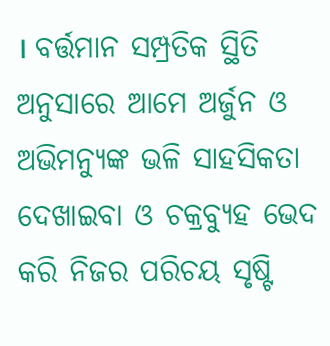। ବର୍ତ୍ତମାନ ସମ୍ପ୍ରତିକ ସ୍ଥିତି ଅନୁସାରେ ଆମେ ଅର୍ଜୁନ ଓ ଅଭିମନ୍ୟୁଙ୍କ ଭଳି ସାହସିକତା ଦେଖାଇବା ଓ ଚକ୍ରବ୍ୟୁହ ଭେଦ କରି ନିଜର ପରିଚୟ ସୃଷ୍ଟି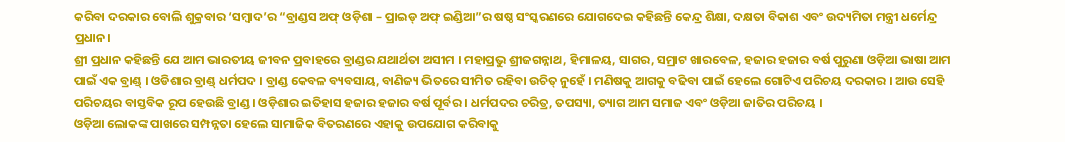କରିବା ଦରକାର ବୋଲି ଶୁକ୍ରବାର ‘ସମ୍ବାଦ’ର “ବ୍ରାଣ୍ଡସ ଅଫ୍ ଓଡ଼ିଶା – ପ୍ରାଇଡ୍ ଅଫ୍ ଇଣ୍ଡିଆ”ର ଷଷ୍ଠ ସଂସ୍କରଣରେ ଯୋଗଦେଇ କହିଛନ୍ତି କେନ୍ଦ୍ର ଶିକ୍ଷା, ଦକ୍ଷତା ବିକାଶ ଏବଂ ଉଦ୍ୟମିତା ମନ୍ତ୍ରୀ ଧର୍ମେନ୍ଦ୍ର ପ୍ରଧାନ।
ଶ୍ରୀ ପ୍ରଧାନ କହିଛନ୍ତି ଯେ ଆମ ଭାରତୀୟ ଜୀବନ ପ୍ରବାହରେ ବ୍ରାଣ୍ଡର ଯଥାର୍ଥତା ଅସୀମ । ମହାପ୍ରଭୁ ଶ୍ରୀଜଗନ୍ନାଥ, ହିମାଳୟ, ସାଗର, ସମ୍ରାଟ ଖାରବେଳ, ହଜାର ହଜାର ବର୍ଷ ପୁରୁଣା ଓଡ଼ିଆ ଭାଷା ଆମ ପାଇଁ ଏକ ବ୍ରାଣ୍ଡ୍ । ଓଡିଶାର ବ୍ରାଣ୍ଡ୍ ଧର୍ମପଦ । ବ୍ରାଣ୍ଡ କେବଳ ବ୍ୟବସାୟ, ବାଣିଜ୍ୟ ଭିତରେ ସୀମିତ ରହିବା ଉଚିତ୍ ନୁହେଁ । ମଣିଷକୁ ଆଗକୁ ବଢିବା ପାଇଁ ହେଲେ ଗୋଟିଏ ପରିଚୟ ଦରକାର । ଆଉ ସେହି ପରିଚୟର ବାସ୍ତବିକ ରୂପ ହେଉଛି ବ୍ରାଣ୍ଡ । ଓଡ଼ିଶାର ଇତିହାସ ହଜାର ହଜାର ବର୍ଷ ପୂର୍ବର । ଧର୍ମପଦର ଚରିତ୍ର, ତପସ୍ୟା, ତ୍ୟାଗ ଆମ ସମାଜ ଏବଂ ଓଡ଼ିଆ ଜାତିର ପରିଚୟ ।
ଓଡ଼ିଆ ଲୋକଙ୍କ ପାଖରେ ସମ୍ପନ୍ନତା ହେଲେ ସାମାଜିକ ବିତରଣରେ ଏହାକୁ ଉପଯୋଗ କରିବାକୁ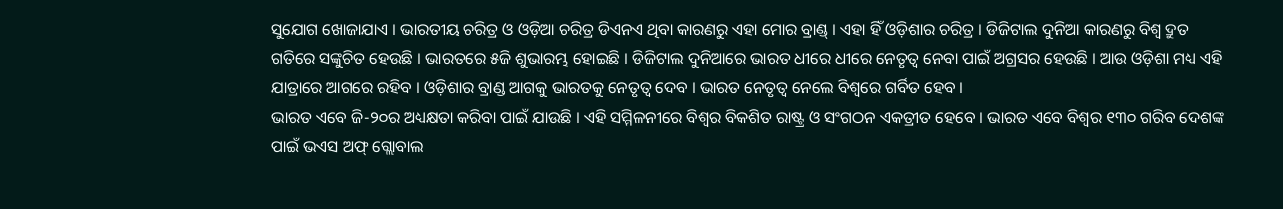ସୁଯୋଗ ଖୋଜାଯାଏ । ଭାରତୀୟ ଚରିତ୍ର ଓ ଓଡ଼ିଆ ଚରିତ୍ର ଡିଏନଏ ଥିବା କାରଣରୁ ଏହା ମୋର ବ୍ରାଣ୍ଡ୍ । ଏହା ହିଁ ଓଡ଼ିଶାର ଚରିତ୍ର । ଡିଜିଟାଲ ଦୁନିଆ କାରଣରୁ ବିଶ୍ୱ ଦ୍ରୁତ ଗତିରେ ସଙ୍କୁଚିତ ହେଉଛି । ଭାରତରେ ୫ଜି ଶୁଭାରମ୍ଭ ହୋଇଛି । ଡିଜିଟାଲ ଦୁନିଆରେ ଭାରତ ଧୀରେ ଧୀରେ ନେତୃତ୍ୱ ନେବା ପାଇଁ ଅଗ୍ରସର ହେଉଛି । ଆଉ ଓଡ଼ିଶା ମଧ୍ୟ ଏହି ଯାତ୍ରାରେ ଆଗରେ ରହିବ । ଓଡ଼ିଶାର ବ୍ରାଣ୍ଡ ଆଗକୁ ଭାରତକୁ ନେତୃତ୍ୱ ଦେବ । ଭାରତ ନେତୃତ୍ୱ ନେଲେ ବିଶ୍ୱରେ ଗର୍ବିତ ହେବ ।
ଭାରତ ଏବେ ଜି-୨୦ର ଅଧ୍ୟକ୍ଷତା କରିବା ପାଇଁ ଯାଉଛି । ଏହି ସମ୍ମିଳନୀରେ ବିଶ୍ୱର ବିକଶିତ ରାଷ୍ଟ୍ର ଓ ସଂଗଠନ ଏକତ୍ରୀତ ହେବେ । ଭାରତ ଏବେ ବିଶ୍ୱର ୧୩୦ ଗରିବ ଦେଶଙ୍କ ପାଇଁ ଭଏସ ଅଫ୍ ଗ୍ଲୋବାଲ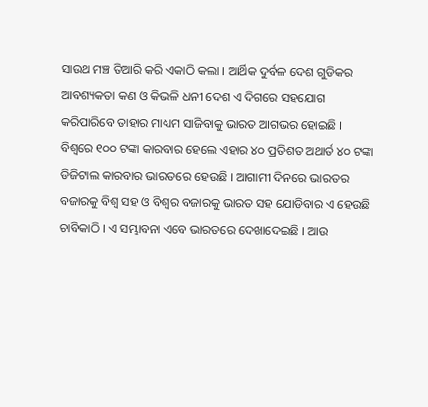ସାଉଥ ମଞ୍ଚ ତିଆରି କରି ଏକାଠି କଲା । ଆର୍ଥିକ ଦୁର୍ବଳ ଦେଶ ଗୁଡିକର ଆବଶ୍ୟକତା କଣ ଓ କିଭଳି ଧନୀ ଦେଶ ଏ ଦିଗରେ ସହଯୋଗ କରିପାରିବେ ତାହାର ମାଧ୍ୟମ ସାଜିବାକୁ ଭାରତ ଆଗଭର ହୋଇଛି ।
ବିଶ୍ୱରେ ୧୦୦ ଟଙ୍କା କାରବାର ହେଲେ ଏହାର ୪୦ ପ୍ରତିଶତ ଅଥାର୍ତ ୪୦ ଟଙ୍କା ଡିଜିଟାଲ କାରବାର ଭାରତରେ ହେଉଛି । ଆଗାମୀ ଦିନରେ ଭାରତର ବଜାରକୁ ବିଶ୍ୱ ସହ ଓ ବିଶ୍ୱର ବଜାରକୁ ଭାରତ ସହ ଯୋଡିବାର ଏ ହେଉଛି ଚାବିକାଠି । ଏ ସମ୍ଭାବନା ଏବେ ଭାରତରେ ଦେଖାଦେଇଛି । ଆଉ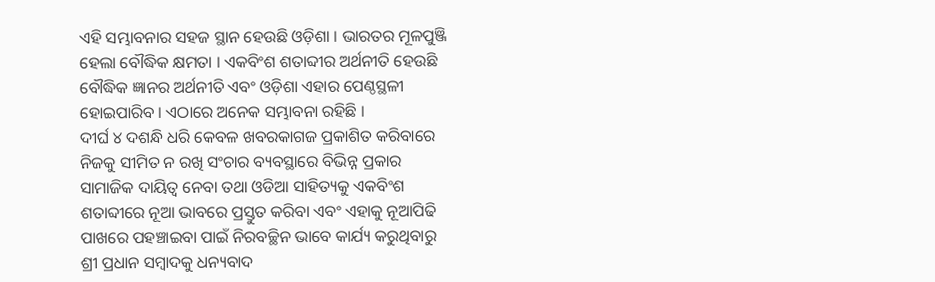ଏହି ସମ୍ଭାବନାର ସହଜ ସ୍ଥାନ ହେଉଛି ଓଡ଼ିଶା । ଭାରତର ମୂଳପୁଞ୍ଜି ହେଲା ବୌଦ୍ଧିକ କ୍ଷମତା । ଏକବିଂଶ ଶତାବ୍ଦୀର ଅର୍ଥନୀତି ହେଉଛି ବୌଦ୍ଧିକ ଜ୍ଞାନର ଅର୍ଥନୀତି ଏବଂ ଓଡ଼ିଶା ଏହାର ପେଣ୍ଠସ୍ଥଳୀ ହୋଇପାରିବ । ଏଠାରେ ଅନେକ ସମ୍ଭାବନା ରହିଛି ।
ଦୀର୍ଘ ୪ ଦଶନ୍ଧି ଧରି କେବଳ ଖବରକାଗଜ ପ୍ରକାଶିତ କରିବାରେ ନିଜକୁ ସୀମିତ ନ ରଖି ସଂଚାର ବ୍ୟବସ୍ଥାରେ ବିଭିନ୍ନ ପ୍ରକାର ସାମାଜିକ ଦାୟିତ୍ୱ ନେବା ତଥା ଓଡିଆ ସାହିତ୍ୟକୁ ଏକବିଂଶ ଶତାବ୍ଦୀରେ ନୂଆ ଭାବରେ ପ୍ରସ୍ତୁତ କରିବା ଏବଂ ଏହାକୁ ନୂଆପିଢି ପାଖରେ ପହଞ୍ଚାଇବା ପାଇଁ ନିରବଚ୍ଛିନ ଭାବେ କାର୍ଯ୍ୟ କରୁଥିବାରୁ ଶ୍ରୀ ପ୍ରଧାନ ସମ୍ବାଦକୁ ଧନ୍ୟବାଦ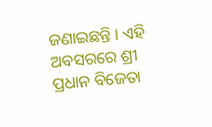ଜଣାଇଛନ୍ତି । ଏହି ଅବସରରେ ଶ୍ରୀ ପ୍ରଧାନ ବିଜେତା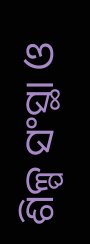ଶିଳ୍ପ ସଂସ୍ଥା ଓ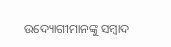ଉଦ୍ୟୋଗୀମାନଙ୍କୁ ସମ୍ବାଦ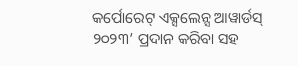କର୍ପୋରେଟ୍ ଏକ୍ସଲେନ୍ସ ଆୱାର୍ଡସ୍ ୨୦୨୩’ ପ୍ରଦାନ କରିବା ସହ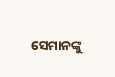ସେମାନଙ୍କୁ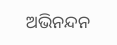ଅଭିନନ୍ଦନ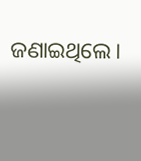ଜଣାଇଥିଲେ।